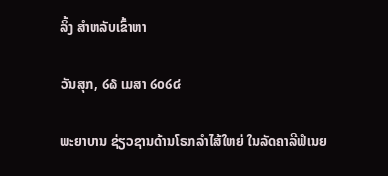ລິ້ງ ສຳຫລັບເຂົ້າຫາ

ວັນສຸກ, ໒໖ ເມສາ ໒໐໒໔

ພະຍາບານ ຊ່ຽວຊານດ້ານໂຣກລຳໄສ້ໃຫຍ່ ໃນລັດຄາລີຟໍເນຍ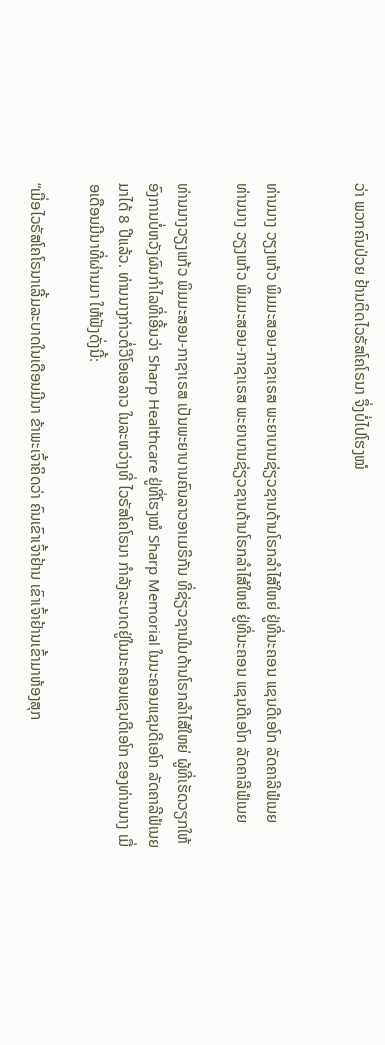ວ່າ ພວກຄົນປ່ວຍ ຢ້ານຕິດໄວຣັສໂຄໂຣນາ ຈຶ່ງບໍ່ໄປໂຮງໝໍ


ທ່ານນາງ ວຽງແກ້ວ ພິມມະສອນ-ກາຊາເຣສ ພະຍາບານຊ່ຽວຊານດ້ານໂຣກລຳໄສ້ໃຫຍ່ ຢູ່ທີ່ນະຄອນ ແຊນດີເອໂກ ລັດຄາລີຟໍເນຍ
ທ່ານນາງ ວຽງແກ້ວ ພິມມະສອນ-ກາຊາເຣສ ພະຍາບານຊ່ຽວຊານດ້ານໂຣກລຳໄສ້ໃຫຍ່ ຢູ່ທີ່ນະຄອນ ແຊນດີເອໂກ ລັດຄາລີຟໍເນຍ

ທ່ານນາງວຽງແກ້ວ ພິມມະສອນ-ກາຊາເຣສ ເປັນພະຍາບານຄົນລາວອາເມຣິກັນ ທີ່ຊ່ຽວຊານໃນດ້ານໂຣກລຳໄສ້ໃຫຍ່ ຜູ້ທີ່ເຮັດວຽກໃຫ້ ອົງການບໍ່ຫວັງຜົນກຳໄລທີ່ເອີ້ນວ່າ Sharp Healthcare ຢູ່ທີ່ໂຮງໝໍ Sharp Memorial ໃນນະຄອນແຊນດີເອໂກ ລັດຄາລີຟໍເນຍ ມາໄດ້ 8 ປີແລ້ວ. ທ່ານນາງກ່າວຕໍ່ວີໂອເອລາວ ໃນລະຫວ່າງທີ່ ໄວຣັສໂຄໂຣນາ ກຳລັງລະບາດຢູ່ໃນນະຄອນແຊນດີເອໂກ ຂອງທ່ານນາງ ເມື່ອເດືອນມີນາທີ່ຜ່ານມາ ໃຫ້ຟັງດັ່ງນີ້:

“ເມື່ອໄວຣັສໂຄໂຣນາເລີ້ມລະບາດໃນເດືອນມີນາ ຂ້າພະເຈົ້າຄິດວ່າ ຄົນເຂົາເຈົ້າຢ້ານ ເຂົາເຈົ້າຢ້ານເຂົ້າມາຫ້ອງສຸກ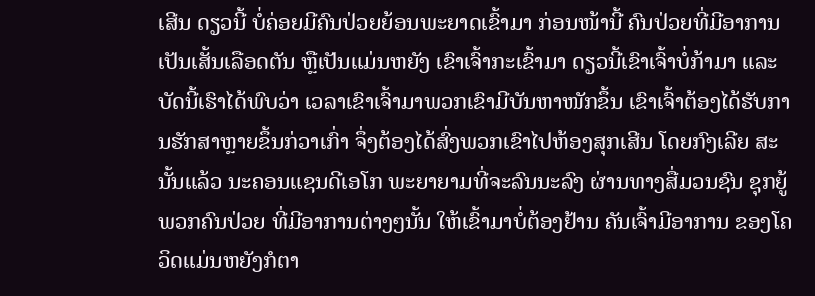ເສີນ ດຽວນີ້ ບໍ່ຄ່ອຍມີຄົນປ່ວຍຍ້ອນພະຍາດເຂົ້າມາ ກ່ອນໜ້ານີ້ ຄົນປ່ວຍທີ່ມີອາການເປັນເສັ້ນເລືອດຕັນ ຫຼືເປັນແມ່ນຫຍັງ ເຂົາເຈົ້າກະເຂົ້າມາ ດຽວນີ້ເຂົາເຈົ້າບໍ່ກ້າມາ ແລະບັດນີ້ເຮົາໄດ້ພົບວ່າ ເວລາເຂົາເຈົ້າມາພວກເຂົາມີບັນຫາໜັກຂຶ້ນ ເຂົາເຈົ້າຕ້ອງໄດ້ຮັບການຮັກສາຫຼາຍຂຶ້ນກ່ວາເກົ່າ ຈຶ່ງຕ້ອງໄດ້ສົ່ງພວກເຂົາໄປຫ້ອງສຸກເສີນ ໂດຍກົງເລີຍ ສະນັ້ນແລ້ວ ນະຄອນແຊນດີເອໂກ ພະຍາຍາມທີ່ຈະລົນນະລົງ ຜ່ານທາງສື່ມວນຊົນ ຊຸກຍູ້ພວກຄົນປ່ວຍ ທີ່ມີອາການຕ່າງໆນັ້ນ ໃຫ້ເຂົ້າມາບໍ່ຕ້ອງຢ້ານ ຄັນເຈົ້າມີອາການ ຂອງໂຄວິດແມ່ນຫຍັງກໍຕາ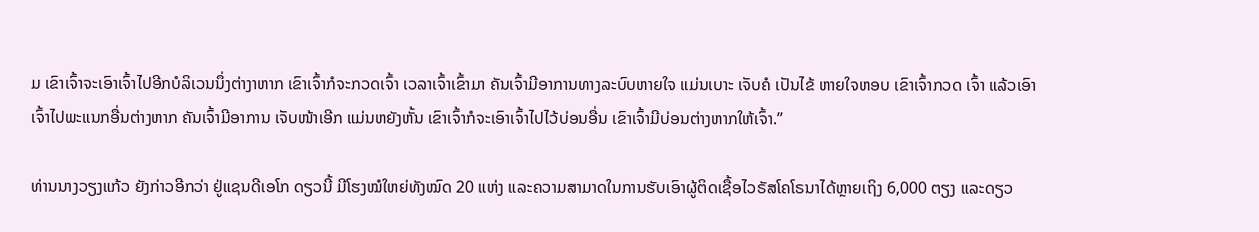ມ ເຂົາເຈົ້າຈະເອົາເຈົ້າໄປອີກບໍລິເວນນຶ່ງຕ່າງາຫາກ ເຂົາເຈົ້າກໍຈະກວດເຈົ້າ ເວລາເຈົ້າເຂົ້າມາ ຄັນເຈົ້າມີອາການທາງລະບົບຫາຍໃຈ ແມ່ນເບາະ ເຈັບຄໍ ເປັນໄຂ້ ຫາຍໃຈຫອບ ເຂົາເຈົ້າກວດ ເຈົ້າ ແລ້ວເອົາເຈົ້າໄປພະແນກອື່ນຕ່າງຫາກ ຄັນເຈົ້າມີອາການ ເຈັບໜ້າເອີກ ແມ່ນຫຍັງຫັ້ນ ເຂົາເຈົ້າກໍຈະເອົາເຈົ້າໄປໄວ້ບ່ອນອື່ນ ເຂົາເຈົ້າມີບ່ອນຕ່າງຫາກໃຫ້ເຈົ້າ.”

ທ່ານນາງວຽງແກ້ວ ຍັງກ່າວອີກວ່າ ຢູ່ແຊນດີເອໂກ ດຽວນີ້ ມີໂຮງໝໍໃຫຍ່ທັງໝົດ 20 ແຫ່ງ ແລະຄວາມສາມາດໃນການຮັບເອົາຜູ້ຕິດເຊື້ອໄວຣັສໂຄໂຣນາໄດ້ຫຼາຍເຖິງ 6,000 ຕຽງ ແລະດຽວ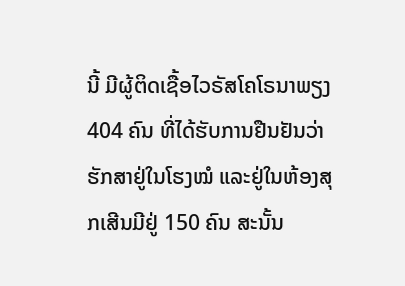ນີ້ ມີຜູ້ຕິດເຊື້ອໄວຣັສໂຄໂຣນາພຽງ 404 ຄົນ ທີ່ໄດ້ຮັບການຢືນຢັນວ່າ ຮັກສາຢູ່ໃນໂຮງໝໍ ແລະຢູ່ໃນຫ້ອງສຸກເສີນມີຢູ່ 150 ຄົນ ສະນັ້ນ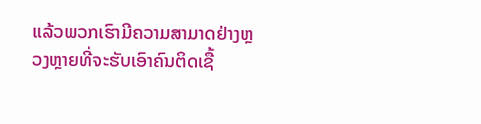ແລ້ວພວກເຮົາມີຄວາມສາມາດຢ່າງຫຼວງຫຼາຍທີ່ຈະຮັບເອົາຄົນຕິດເຊື້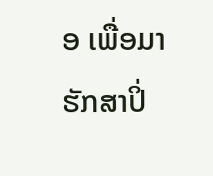ອ ເພື່ອມາຮັກສາປິ່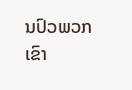ນປົວພວກເຂົາ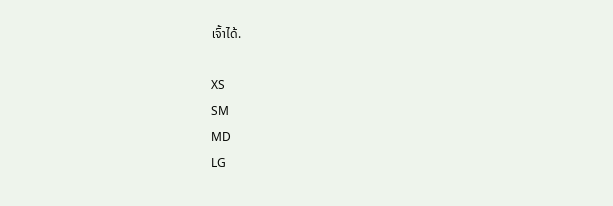ເຈົ້າໄດ້.

XS
SM
MD
LG